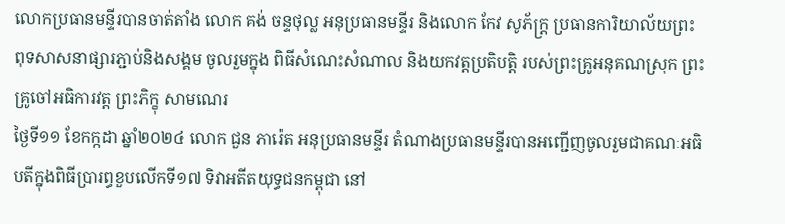លោកប្រធានមន្ទីរបានចាត់តាំង លោក គង់ ចន្ទថុល្ល អនុប្រធានមន្ទីរ និងលោក កែវ សូភ័ក្រ្ត ប្រធានការិយាល័យព្រះពុទសាសនាផ្សារភ្ជាប់និងសង្គម ចូលរួមក្នុង ពិធីសំណេះសំណាល និងយកវត្តប្រតិបត្តិ របស់ព្រះគ្រូអនុគណស្រុក ព្រះគ្រូចៅអធិការវត្ត ព្រះភិក្ខុ សាមណេរ
ថ្ងៃទី១១ ខែកក្កដា ឆ្នាំ២០២៤ លោក ជួន ភារ៉េត អនុប្រធានមន្ទីរ តំណាងប្រធានមន្ទីរបានអញ្ជើញចូលរួមជាគណៈអធិបតីក្នុងពិធីប្រារព្ធខួបលើកទី១៧ ទិវាអតីតយុទ្ធជនកម្ពុជា នៅ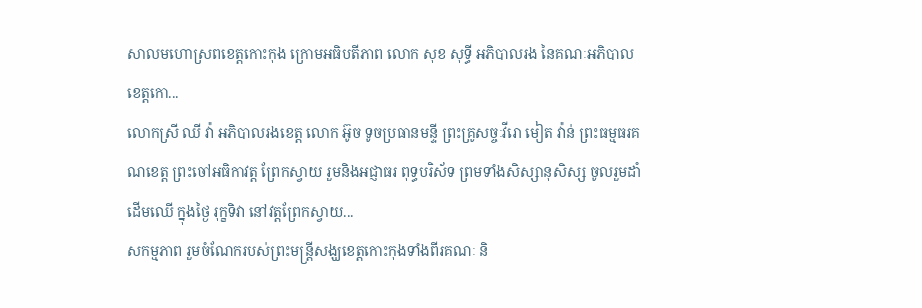សាលមហោស្រពខេត្តកោះកុង ក្រោមអធិបតីភាព លោក សុខ សុទ្ធី អភិបាលរង នៃគណៈអភិបាលខេត្តកោ...
លោកស្រី ឈី វ៉ា អភិបាលរងខេត្ត លោក អ៊ូច ទូចប្រធានមន្ទី ព្រះគ្រូសច្ចៈវីរោ មៀត វ៉ាន់ ព្រះធម្មធរគណខេត្ត ព្រះចៅអធិកាវត្ត ព្រែកស្វាយ រួមនិងអជ្ញាធរ ពុទ្ធបរិស័ទ ព្រមទាំងសិស្សានុសិស្ស ចូលរួមដាំដេីមឈេី ក្នុងថ្ងៃ រុក្ខទិវា នៅវត្តព្រែកស្វាយ...
សកម្មភាព រួមចំណែករបស់ព្រះមន្ត្រីសង្ឃខេត្តកោះកុងទាំងពីរគណៈ និ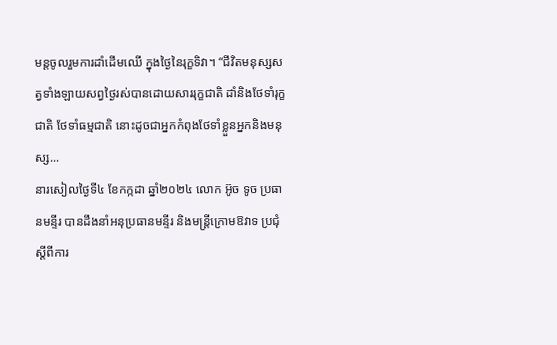មន្តចូលរួមការដាំដេីមឈេី ក្នុងថ្ងៃនៃរុក្ខទិវា។ “ជីវិតមនុស្សសត្វទាំងឡាយសព្វថ្ងៃរស់បានដោយសាររុក្ខជាតិ ដាំនិងថែទាំរុក្ខជាតិ ថែទាំធម្មជាតិ នោះដូចជាអ្នកកំពុងថែទាំខ្លួនអ្នកនិងមនុស្ស...
នារសៀលថ្ងៃទី៤ ខែកក្កដា ឆ្នាំ២០២៤ លោក អ៊ូច ទូច ប្រធានមន្ទីរ បានដឹងនាំអនុប្រធានមន្ទីរ និងមន្ត្រីក្រោមឱវាទ ប្រជុំស្តីពីការ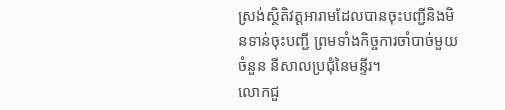ស្រង់ស្ថិតិវត្តអារាមដែលបានចុះបញ្ជីនិងមិនទាន់ចុះបញ្ជី ព្រមទាំងកិច្ចការចាំបាច់មួយចំនួន នីសាលប្រជុំនៃមន្ទីរ។
លោកជួ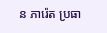ន ភារ៉េត ប្រធា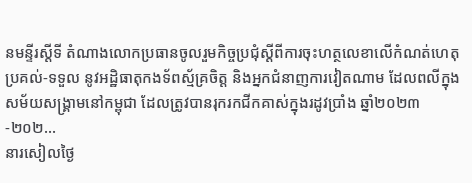នមន្ទីរស្តីទី តំណាងលោកប្រធានចូលរួមកិច្ចប្រជុំស្ដីពីការចុះហត្ថលេខាលើកំណត់ហេតុប្រគល់-ទទួល នូវអដ្ឋិធាតុកងទ័ពស្ម័គ្រចិត្ត និងអ្នកជំនាញការវៀតណាម ដែលពលីក្នុងសម័យសង្គ្រាមនៅកម្ពុជា ដែលត្រូវបានរុករកជីកគាស់ក្នុងរដូវប្រាំង ឆ្នាំ២០២៣-២០២...
នារសៀលថ្ងៃ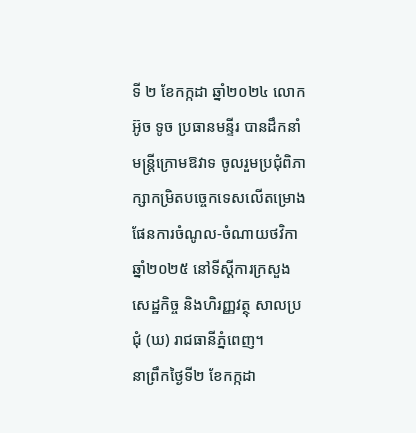ទី ២ ខែកក្កដា ឆ្នាំ២០២៤ លោក អ៊ូច ទូច ប្រធានមន្ទីរ បានដឹកនាំមន្រ្តីក្រោមឱវាទ ចូលរួមប្រជុំពិភាក្សាកម្រិតបច្ចេកទេសលើតម្រោងផែនការចំណូល-ចំណាយថវិកាឆ្នាំ២០២៥ នៅទីស្តីការក្រសួងសេដ្ឋកិច្ច និងហិរញ្ញវត្ថុ សាលប្រជុំ (ឃ) រាជធានីភ្នំពេញ។
នាព្រឹកថ្ងៃទី២ ខែកក្កដា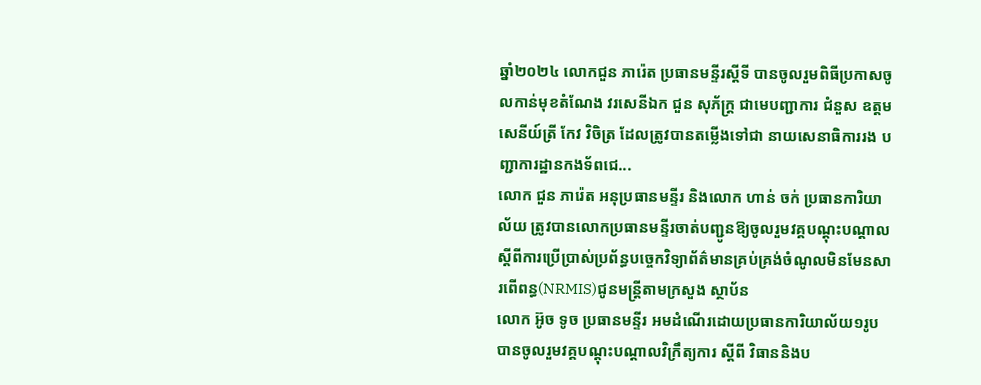ឆ្នាំ២០២៤ លោកជួន ភារ៉េត ប្រធានមន្ទីរស្តីទី បានចូលរួមពិធីប្រកាសចូលកាន់មុខតំណែង វរសេនីឯក ជួន សុភ័ក្រ្ត ជាមេបញ្ជាការ ជំនួស ឧត្តមសេនីយ៍ត្រី កែវ វិចិត្រ ដែលត្រូវបានតម្លេីងទៅជា នាយសេនាធិការរង បញ្ជាការដ្ឋានកងទ័ពជេ...
លោក ជួន ភារ៉េត អនុប្រធានមន្ទីរ និងលោក ហាន់ ចក់ ប្រធានការិយាល័យ ត្រូវបានលោកប្រធានមន្ទីរចាត់បញ្ជូនឱ្យចូលរួមវគ្គបណ្តុះបណ្តាល ស្តីពីការប្រើប្រាស់ប្រព័ន្ធបច្ចេកវិទ្យាព័ត៌មានគ្រប់គ្រង់ចំណូលមិនមែនសារពើពន្ធ(NRMIS)ជូនមន្ត្រីតាមក្រសួង ស្ថាប័ន
លោក អ៊ូច ទូច ប្រធានមន្ទីរ អមដំណេីរដោយប្រធានការិយាល័យ១រូបបានចូលរួមវគ្គបណ្តុះបណ្តាលវិក្រឹត្យការ ស្តីពី វិធាននិងប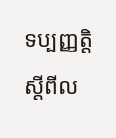ទប្បញ្ញត្តិស្តីពីល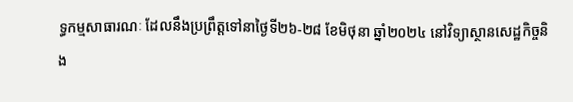ទ្ធកម្មសាធារណៈ ដែលនឹងប្រព្រឹត្តទៅនាថ្ងៃទី២៦-២៨ ខែមិថុនា ឆ្នាំ២០២៤ នៅវិទ្យាស្ថានសេដ្ឋកិច្ចនិង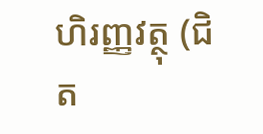ហិរញ្ញវត្ថុ (ជិត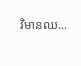វិមានឈ...